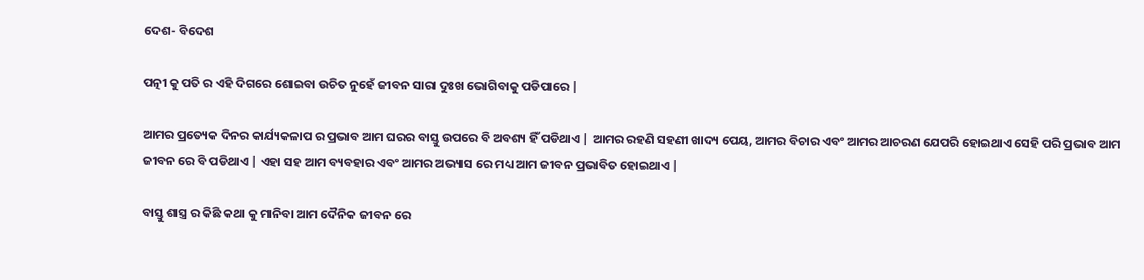ଦେଶ- ବିଦେଶ

ପତ୍ନୀ କୁ ପତି ର ଏହି ଦିଗରେ ଶୋଇବା ଉଚିତ ନୁହେଁ ଜୀବନ ସାରା ଦୁଃଖ ଭୋଗିବାକୁ ପଡିପାରେ |

ଆମର ପ୍ରତ୍ୟେକ ଦିନର କାର୍ଯ୍ୟକଳାପ ର ପ୍ରଭାବ ଆମ ଘରର ବାସ୍ତୁ ଉପରେ ବି ଅବଶ୍ୟ ହିଁ ପଡିଥାଏ | ଆମର ରହଣି ସହଣୀ ଖାଦ୍ୟ ପେୟ, ଆମର ବିଚାର ଏବଂ ଆମର ଆଚରଣ ଯେପରି ହୋଇଥାଏ ସେହି ପରି ପ୍ରଭାବ ଆମ ଜୀବନ ରେ ବି ପଡିଥାଏ | ଏହା ସହ ଆମ ବ୍ୟବହାର ଏବଂ ଆମର ଅଭ୍ୟାସ ରେ ମଧ୍ୟ ଆମ ଜୀବନ ପ୍ରଭାବିତ ହୋଇଥାଏ |

ବାସ୍ତୁ ଶାସ୍ତ୍ର ର କିଛି କଥା କୁ ମାନିବା ଆମ ଦୈନିକ ଜୀବନ ରେ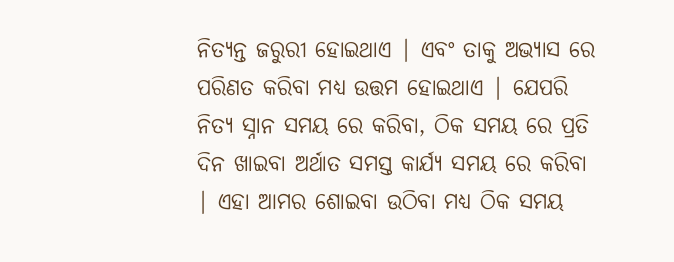ନିତ୍ୟନ୍ତ ଜରୁରୀ ହୋଇଥାଏ | ଏବଂ ତାକୁ ଅଭ୍ୟାସ ରେ ପରିଣତ କରିବା ମଧ୍ୟ ଉତ୍ତମ ହୋଇଥାଏ | ଯେପରି ନିତ୍ୟ ସ୍ନାନ ସମୟ ରେ କରିବା, ଠିକ ସମୟ ରେ ପ୍ରତି ଦିନ ଖାଇବା ଅର୍ଥାତ ସମସ୍ତ କାର୍ଯ୍ୟ ସମୟ ରେ କରିବା | ଏହା ଆମର ଶୋଇବା ଉଠିବା ମଧ୍ୟ ଠିକ ସମୟ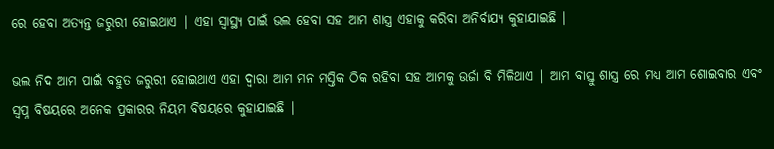ରେ ହେବା ଅତ୍ୟନ୍ତ ଜରୁରୀ ହୋଇଥାଏ | ଏହା ସ୍ୱାସ୍ଥ୍ୟ ପାଇଁ ଭଲ ହେବା ସହ ଆମ ଶାସ୍ତ୍ର ଏହାକୁ କରିବା ଅନିର୍ବାଯ୍ୟ କୁହାଯାଇଛି |

ଭଲ ନିଦ ଆମ ପାଇଁ ବହୁତ ଜରୁରୀ ହୋଇଥାଏ ଏହା ଦ୍ୱାରା ଆମ ମନ ମସ୍ତିକ ଠିକ ରହିବା ସହ ଆମକୁ ଉର୍ଜା ବି ମିଳିଥାଏ | ଆମ ବାସ୍ତୁ ଶାସ୍ତ୍ର ରେ ମଧ୍ୟ ଆମ ଶୋଇବାର ଏବଂ ସ୍ବପ୍ନ ବିଷୟରେ ଅନେକ ପ୍ରକାରର ନିୟମ ବିଷୟରେ କୁହାଯାଇଛି |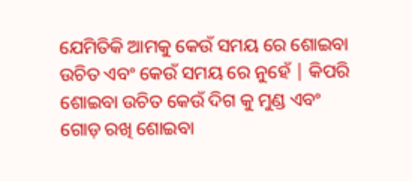ଯେମିତିକି ଆମକୁ କେଉଁ ସମୟ ରେ ଶୋଇବା ଉଚିତ ଏବଂ କେଉଁ ସମୟ ରେ ନୁହେଁ | କିପରି ଶୋଇବା ଉଚିତ କେଉଁ ଦିଗ କୁ ମୁଣ୍ଡ ଏବଂ ଗୋଡ଼ ରଖି ଶୋଇବା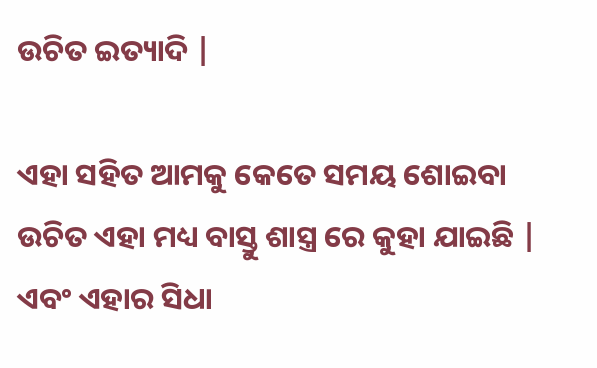ଉଚିତ ଇତ୍ୟାଦି |

ଏହା ସହିତ ଆମକୁ କେତେ ସମୟ ଶୋଇବା ଉଚିତ ଏହା ମଧ୍ୟ ବାସ୍ତୁ ଶାସ୍ତ୍ର ରେ କୁହା ଯାଇଛି | ଏବଂ ଏହାର ସିଧା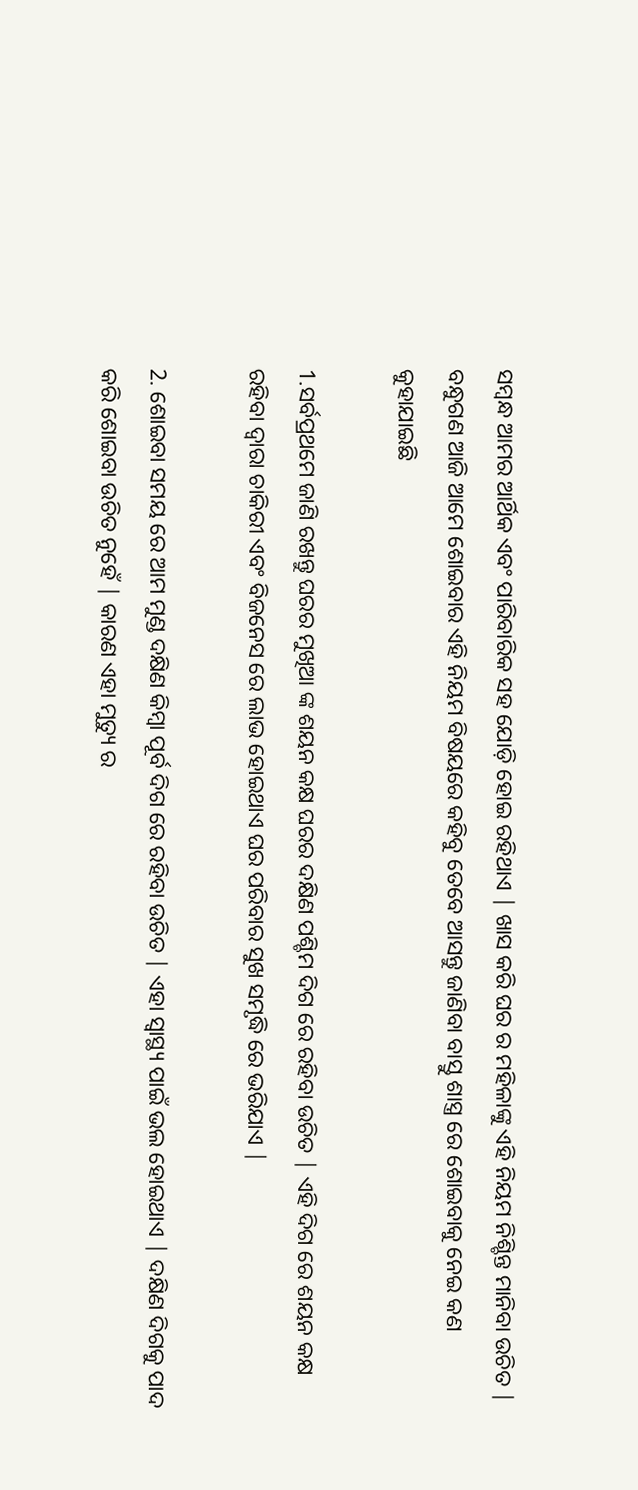ସମ୍ବନ୍ଧ ଆମର ଆର୍ଥିକ ଏବଂ ପାରିବାରିକ ସହ ଯୋଡ଼ି ହୋଇ ରହିଥାଏ | ଖାସ କରି ଘର ର ମହିଳାଙ୍କୁ ଏହି ନିୟମ ନିଶ୍ଚିନ୍ତ ମାନିବା ଉଚିତ | ବନ୍ଧୁଗଣ ଆଜି ଆମେ ଶୋଇବାର ଏହି ନିୟମ ବିଷୟରେ କହିବୁ ତେବେ ଆସନ୍ତୁ ଜାଣିବା ବାସ୍ତୁ ଶାସ୍ତ୍ର ରେ ଶୋଇବାକୁ ନେଇ କଣ କୁହାଯାଇଛି

1.ସର୍ବପ୍ରଥମେ ଜାଣି ରଖନ୍ତୁ ଘରର ମୁଖିଆ ଙ୍କ ଶୟନ କକ୍ଷ ଘରର ଦକ୍ଷିଣ ପଶ୍ଚିମ ଦିଗ ରେ ରହିବା ଉଚିତ | ଏହି ଦିଗ ରେ ଶୟନ କକ୍ଷ ରହିବା ଦ୍ୱାରା ଚାକିରୀ ଏବଂ ବିଜନେସ ରେ ଲାଭ ହୋଇଥାଏ ଘର ପରିବାର ସୁଖ ସମୃଦ୍ଧି ରେ ଭରିଯାଏ |

2. ଶୋଇବା ସମୟ ରେ ଆମ ମୁଣ୍ଡ ଦକ୍ଷିଣ କିମ୍ବା ପୂର୍ବ ଦିଗ ରେ ରହିବା ଉଚିତ | ଏହା ସ୍ୱାସ୍ଥ୍ୟ ପାଇଁ ଭଲ ହୋଇଥାଏ | ଦକ୍ଷିଣ ଦିଗକୁ ପାଦ କରି ଶୋଇବା ଉଚିତ ନୁହେଁ | କାରଣ ଏହା ମୁତ୍ୟୁ ର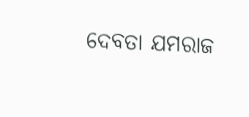ଦେବତା ଯମରାଜ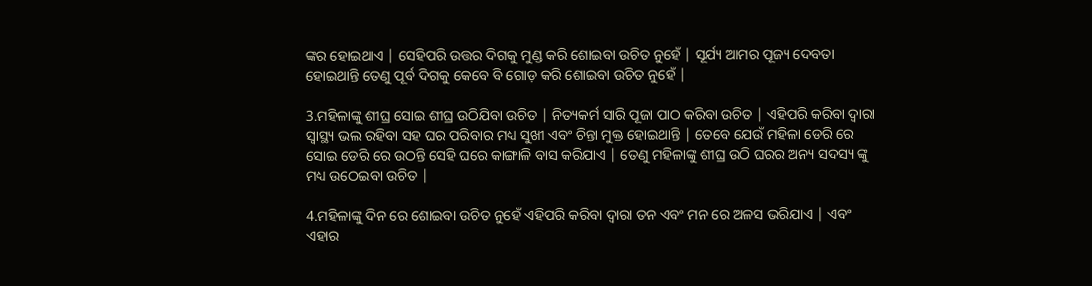ଙ୍କର ହୋଇଥାଏ | ସେହିପରି ଉତ୍ତର ଦିଗକୁ ମୁଣ୍ଡ କରି ଶୋଇବା ଉଚିତ ନୁହେଁ | ସୂର୍ଯ୍ୟ ଆମର ପୂଜ୍ୟ ଦେବତା ହୋଇଥାନ୍ତି ତେଣୁ ପୂର୍ବ ଦିଗକୁ କେବେ ବି ଗୋଡ଼ କରି ଶୋଇବା ଉଚିତ ନୁହେଁ |

3.ମହିଳାଙ୍କୁ ଶୀଘ୍ର ସୋଇ ଶୀଘ୍ର ଉଠିଯିବା ଉଚିତ | ନିତ୍ୟକର୍ମ ସାରି ପୂଜା ପାଠ କରିବା ଉଚିତ | ଏହିପରି କରିବା ଦ୍ୱାରା ସ୍ୱାସ୍ଥ୍ୟ ଭଲ ରହିବା ସହ ଘର ପରିବାର ମଧ୍ୟ ସୁଖୀ ଏବଂ ଚିନ୍ତା ମୁକ୍ତ ହୋଇଥାନ୍ତି | ତେବେ ଯେଉଁ ମହିଳା ଡେରି ରେ ସୋଇ ଡେରି ରେ ଉଠନ୍ତି ସେହି ଘରେ କାଙ୍ଗାଳି ବାସ କରିଯାଏ | ତେଣୁ ମହିଳାଙ୍କୁ ଶୀଘ୍ର ଉଠି ଘରର ଅନ୍ୟ ସଦସ୍ୟ ଙ୍କୁ ମଧ୍ୟ ଉଠେଇବା ଉଚିତ |

4.ମହିଳାଙ୍କୁ ଦିନ ରେ ଶୋଇବା ଉଚିତ ନୁହେଁ ଏହିପରି କରିବା ଦ୍ୱାରା ତନ ଏବଂ ମନ ରେ ଅଳସ ଭରିଯାଏ | ଏବଂ ଏହାର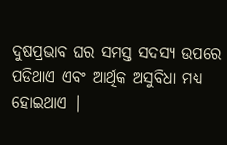ଦୁଷପ୍ରଭାବ ଘର ସମସ୍ତ ସଦସ୍ୟ ଉପରେ ପଡିଥାଏ ଏବଂ ଆର୍ଥିକ ଅସୁବିଧା ମଧ୍ୟ ହୋଇଥାଏ |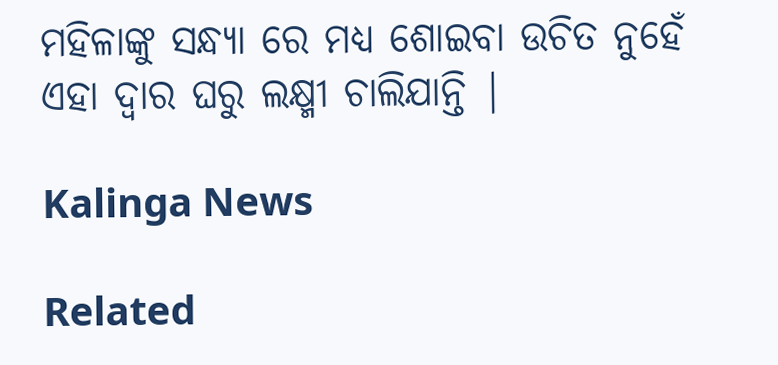ମହିଳାଙ୍କୁ ସନ୍ଧ୍ୟା ରେ ମଧ୍ୟ ଶୋଇବା ଉଚିତ ନୁହେଁ ଏହା ଦ୍ୱାର ଘରୁ ଲକ୍ଷ୍ମୀ ଚାଲିଯାନ୍ତି |

Kalinga News

Related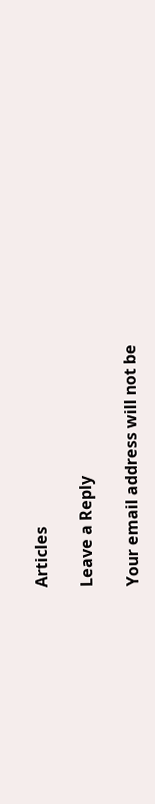Articles

Leave a Reply

Your email address will not be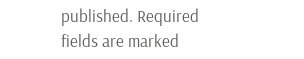published. Required fields are marked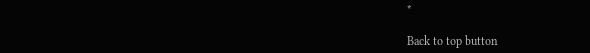*

Back to top button